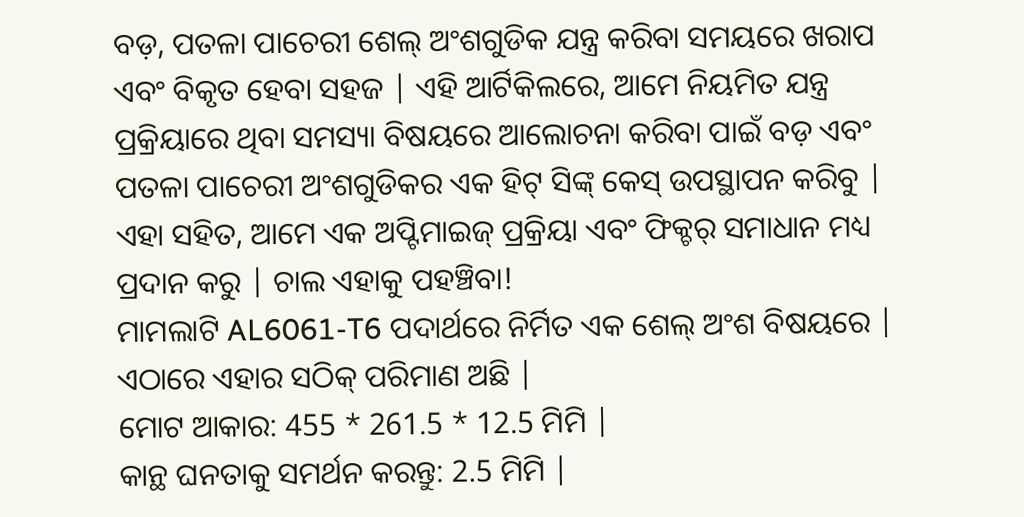ବଡ଼, ପତଳା ପାଚେରୀ ଶେଲ୍ ଅଂଶଗୁଡିକ ଯନ୍ତ୍ର କରିବା ସମୟରେ ଖରାପ ଏବଂ ବିକୃତ ହେବା ସହଜ | ଏହି ଆର୍ଟିକିଲରେ, ଆମେ ନିୟମିତ ଯନ୍ତ୍ର ପ୍ରକ୍ରିୟାରେ ଥିବା ସମସ୍ୟା ବିଷୟରେ ଆଲୋଚନା କରିବା ପାଇଁ ବଡ଼ ଏବଂ ପତଳା ପାଚେରୀ ଅଂଶଗୁଡିକର ଏକ ହିଟ୍ ସିଙ୍କ୍ କେସ୍ ଉପସ୍ଥାପନ କରିବୁ | ଏହା ସହିତ, ଆମେ ଏକ ଅପ୍ଟିମାଇଜ୍ ପ୍ରକ୍ରିୟା ଏବଂ ଫିକ୍ଚର୍ ସମାଧାନ ମଧ୍ୟ ପ୍ରଦାନ କରୁ | ଚାଲ ଏହାକୁ ପହଞ୍ଚିବା!
ମାମଲାଟି AL6061-T6 ପଦାର୍ଥରେ ନିର୍ମିତ ଏକ ଶେଲ୍ ଅଂଶ ବିଷୟରେ | ଏଠାରେ ଏହାର ସଠିକ୍ ପରିମାଣ ଅଛି |
ମୋଟ ଆକାର: 455 * 261.5 * 12.5 ମିମି |
କାନ୍ଥ ଘନତାକୁ ସମର୍ଥନ କରନ୍ତୁ: 2.5 ମିମି |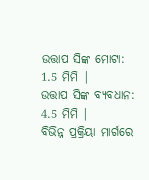ଉତ୍ତାପ ସିଙ୍କ ମୋଟା: 1.5 ମିମି |
ଉତ୍ତାପ ସିଙ୍କ ବ୍ୟବଧାନ: 4.5 ମିମି |
ବିଭିନ୍ନ ପ୍ରକ୍ରିୟା ମାର୍ଗରେ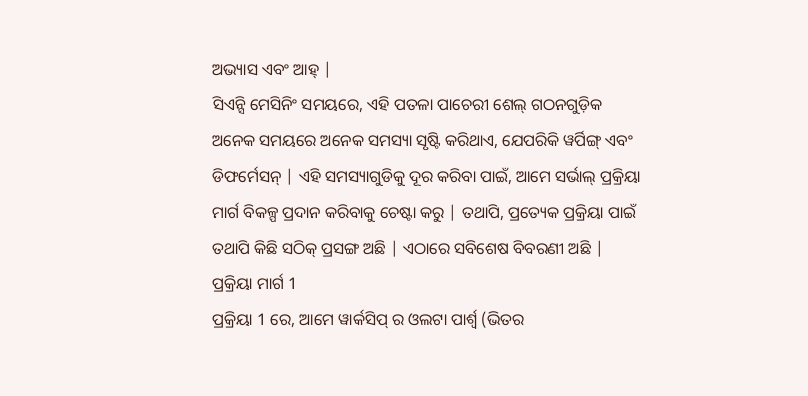ଅଭ୍ୟାସ ଏବଂ ଆହ୍ |
ସିଏନ୍ସି ମେସିନିଂ ସମୟରେ, ଏହି ପତଳା ପାଚେରୀ ଶେଲ୍ ଗଠନଗୁଡ଼ିକ ଅନେକ ସମୟରେ ଅନେକ ସମସ୍ୟା ସୃଷ୍ଟି କରିଥାଏ, ଯେପରିକି ୱର୍ପିଙ୍ଗ୍ ଏବଂ ଡିଫର୍ମେସନ୍ | ଏହି ସମସ୍ୟାଗୁଡିକୁ ଦୂର କରିବା ପାଇଁ, ଆମେ ସର୍ଭାଲ୍ ପ୍ରକ୍ରିୟା ମାର୍ଗ ବିକଳ୍ପ ପ୍ରଦାନ କରିବାକୁ ଚେଷ୍ଟା କରୁ | ତଥାପି, ପ୍ରତ୍ୟେକ ପ୍ରକ୍ରିୟା ପାଇଁ ତଥାପି କିଛି ସଠିକ୍ ପ୍ରସଙ୍ଗ ଅଛି | ଏଠାରେ ସବିଶେଷ ବିବରଣୀ ଅଛି |
ପ୍ରକ୍ରିୟା ମାର୍ଗ 1
ପ୍ରକ୍ରିୟା 1 ରେ, ଆମେ ୱାର୍କସିପ୍ ର ଓଲଟା ପାର୍ଶ୍ୱ (ଭିତର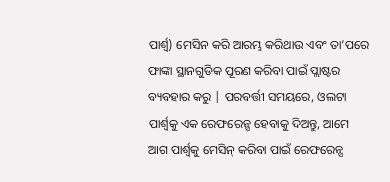ପାର୍ଶ୍ୱ) ମେସିନ କରି ଆରମ୍ଭ କରିଥାଉ ଏବଂ ତା’ପରେ ଫାଙ୍କା ସ୍ଥାନଗୁଡିକ ପୂରଣ କରିବା ପାଇଁ ପ୍ଲାଷ୍ଟର ବ୍ୟବହାର କରୁ | ପରବର୍ତ୍ତୀ ସମୟରେ, ଓଲଟା ପାର୍ଶ୍ୱକୁ ଏକ ରେଫରେନ୍ସ ହେବାକୁ ଦିଅନ୍ତୁ, ଆମେ ଆଗ ପାର୍ଶ୍ୱକୁ ମେସିନ୍ କରିବା ପାଇଁ ରେଫରେନ୍ସ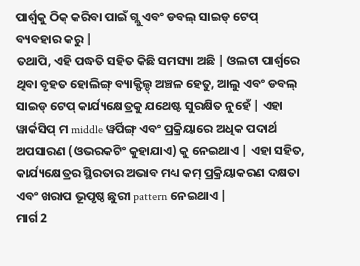ପାର୍ଶ୍ୱକୁ ଠିକ୍ କରିବା ପାଇଁ ଗ୍ଲୁ ଏବଂ ଡବଲ୍ ସାଇଡ୍ ଟେପ୍ ବ୍ୟବହାର କରୁ |
ତଥାପି, ଏହି ପଦ୍ଧତି ସହିତ କିଛି ସମସ୍ୟା ଅଛି | ଓଲଟା ପାର୍ଶ୍ୱରେ ଥିବା ବୃହତ ହୋଲିଙ୍ଗ୍ ବ୍ୟାକ୍ଫିଲ୍ଡ୍ ଅଞ୍ଚଳ ହେତୁ, ଆଲୁ ଏବଂ ଡବଲ୍ ସାଇଡ୍ ଟେପ୍ କାର୍ଯ୍ୟକ୍ଷେତ୍ରକୁ ଯଥେଷ୍ଟ ସୁରକ୍ଷିତ ନୁହେଁ | ଏହା ୱାର୍କସିପ୍ ମ middle ୱର୍ପିଙ୍ଗ୍ ଏବଂ ପ୍ରକ୍ରିୟାରେ ଅଧିକ ପଦାର୍ଥ ଅପସାରଣ (ଓଭରକଟିଂ କୁହାଯାଏ) କୁ ନେଇଥାଏ | ଏହା ସହିତ, କାର୍ଯ୍ୟକ୍ଷେତ୍ରର ସ୍ଥିରତାର ଅଭାବ ମଧ୍ୟ କମ୍ ପ୍ରକ୍ରିୟାକରଣ ଦକ୍ଷତା ଏବଂ ଖରାପ ଭୂପୃଷ୍ଠ ଛୁରୀ pattern ନେଇଥାଏ |
ମାର୍ଗ 2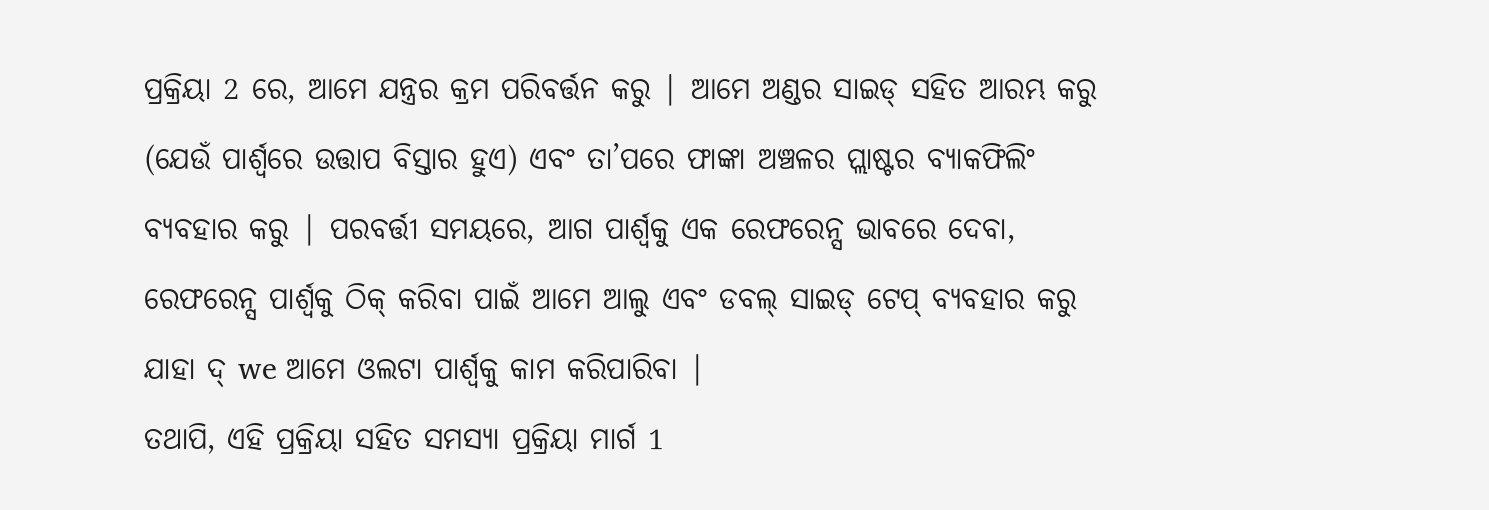ପ୍ରକ୍ରିୟା 2 ରେ, ଆମେ ଯନ୍ତ୍ରର କ୍ରମ ପରିବର୍ତ୍ତନ କରୁ | ଆମେ ଅଣ୍ଡର ସାଇଡ୍ ସହିତ ଆରମ୍ଭ କରୁ (ଯେଉଁ ପାର୍ଶ୍ୱରେ ଉତ୍ତାପ ବିସ୍ତାର ହୁଏ) ଏବଂ ତା’ପରେ ଫାଙ୍କା ଅଞ୍ଚଳର ପ୍ଲାଷ୍ଟର ବ୍ୟାକଫିଲିଂ ବ୍ୟବହାର କରୁ | ପରବର୍ତ୍ତୀ ସମୟରେ, ଆଗ ପାର୍ଶ୍ୱକୁ ଏକ ରେଫରେନ୍ସ ଭାବରେ ଦେବା, ରେଫରେନ୍ସ ପାର୍ଶ୍ୱକୁ ଠିକ୍ କରିବା ପାଇଁ ଆମେ ଆଲୁ ଏବଂ ଡବଲ୍ ସାଇଡ୍ ଟେପ୍ ବ୍ୟବହାର କରୁ ଯାହା ଦ୍ we ଆମେ ଓଲଟା ପାର୍ଶ୍ୱକୁ କାମ କରିପାରିବା |
ତଥାପି, ଏହି ପ୍ରକ୍ରିୟା ସହିତ ସମସ୍ୟା ପ୍ରକ୍ରିୟା ମାର୍ଗ 1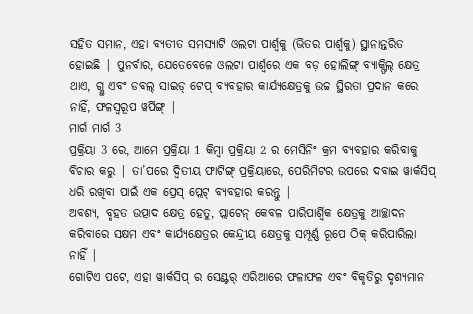ସହିତ ସମାନ, ଏହା ବ୍ୟତୀତ ସମସ୍ୟାଟି ଓଲଟା ପାର୍ଶ୍ୱକୁ (ଭିତର ପାର୍ଶ୍ୱକୁ) ସ୍ଥାନାନ୍ତରିତ ହୋଇଛି | ପୁନର୍ବାର, ଯେତେବେଳେ ଓଲଟା ପାର୍ଶ୍ୱରେ ଏକ ବଡ଼ ହୋଲିଙ୍ଗ୍ ବ୍ୟାକ୍ଫିଲ୍ କ୍ଷେତ୍ର ଥାଏ, ଗ୍ଲୁ ଏବଂ ଡବଲ୍ ସାଇଡ୍ ଟେପ୍ ବ୍ୟବହାର କାର୍ଯ୍ୟକ୍ଷେତ୍ରକୁ ଉଚ୍ଚ ସ୍ଥିରତା ପ୍ରଦାନ କରେ ନାହିଁ, ଫଳସ୍ୱରୂପ ୱର୍ପିଙ୍ଗ୍ |
ମାର୍ଗ ମାର୍ଗ 3
ପ୍ରକ୍ରିୟା 3 ରେ, ଆମେ ପ୍ରକ୍ରିୟା 1 କିମ୍ବା ପ୍ରକ୍ରିୟା 2 ର ମେସିନିଂ କ୍ରମ ବ୍ୟବହାର କରିବାକୁ ବିଚାର କରୁ | ତା’ପରେ ଦ୍ୱିତୀୟ ଫାଟିଙ୍ଗ୍ ପ୍ରକ୍ରିୟାରେ, ପେରିମିଟର ଉପରେ ଦବାଇ ୱାର୍କସିପ୍ ଧରି ରଖିବା ପାଇଁ ଏକ ପ୍ରେସ୍ ପ୍ଲେଟ୍ ବ୍ୟବହାର କରନ୍ତୁ |
ଅବଶ୍ୟ, ବୃହତ ଉତ୍ପାଦ କ୍ଷେତ୍ର ହେତୁ, ପ୍ଲାଟେନ୍ କେବଳ ପାରିପାର୍ଶ୍ୱିକ କ୍ଷେତ୍ରକୁ ଆଚ୍ଛାଦନ କରିବାରେ ସକ୍ଷମ ଏବଂ କାର୍ଯ୍ୟକ୍ଷେତ୍ରର କେନ୍ଦ୍ରୀୟ କ୍ଷେତ୍ରକୁ ସମ୍ପୂର୍ଣ୍ଣ ରୂପେ ଠିକ୍ କରିପାରିଲା ନାହିଁ |
ଗୋଟିଏ ପଟେ, ଏହା ୱାର୍କସିପ୍ ର ସେଣ୍ଟର୍ ଏରିଆରେ ଫଳାଫଳ ଏବଂ ବିକୃତିରୁ ଦୃଶ୍ୟମାନ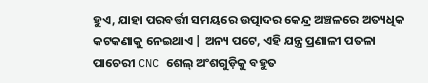ହୁଏ, ଯାହା ପରବର୍ତ୍ତୀ ସମୟରେ ଉତ୍ପାଦର କେନ୍ଦ୍ର ଅଞ୍ଚଳରେ ଅତ୍ୟଧିକ କଟକଣାକୁ ନେଇଥାଏ | ଅନ୍ୟ ପଟେ, ଏହି ଯନ୍ତ୍ର ପ୍ରଣାଳୀ ପତଳା ପାଚେରୀ CNC ଶେଲ୍ ଅଂଶଗୁଡ଼ିକୁ ବହୁତ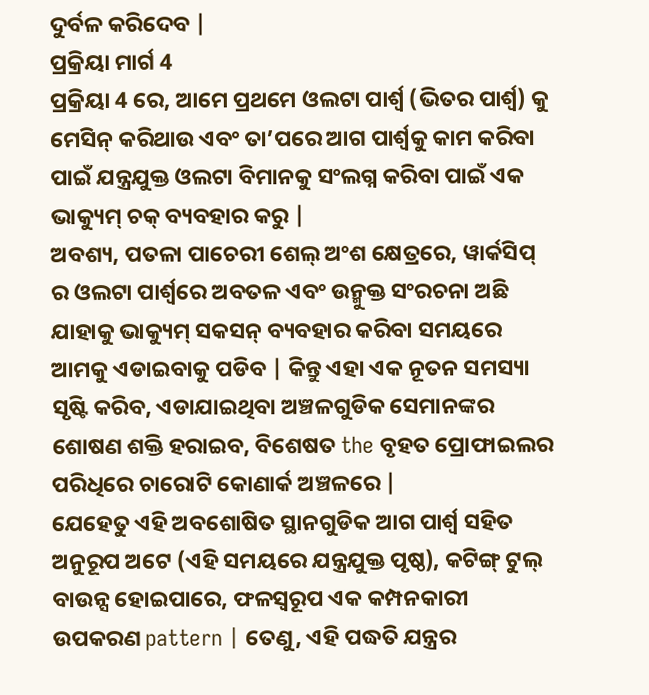ଦୁର୍ବଳ କରିଦେବ |
ପ୍ରକ୍ରିୟା ମାର୍ଗ 4
ପ୍ରକ୍ରିୟା 4 ରେ, ଆମେ ପ୍ରଥମେ ଓଲଟା ପାର୍ଶ୍ୱ (ଭିତର ପାର୍ଶ୍ୱ) କୁ ମେସିନ୍ କରିଥାଉ ଏବଂ ତା’ପରେ ଆଗ ପାର୍ଶ୍ୱକୁ କାମ କରିବା ପାଇଁ ଯନ୍ତ୍ରଯୁକ୍ତ ଓଲଟା ବିମାନକୁ ସଂଲଗ୍ନ କରିବା ପାଇଁ ଏକ ଭାକ୍ୟୁମ୍ ଚକ୍ ବ୍ୟବହାର କରୁ |
ଅବଶ୍ୟ, ପତଳା ପାଚେରୀ ଶେଲ୍ ଅଂଶ କ୍ଷେତ୍ରରେ, ୱାର୍କସିପ୍ ର ଓଲଟା ପାର୍ଶ୍ୱରେ ଅବତଳ ଏବଂ ଉନ୍ମୁକ୍ତ ସଂରଚନା ଅଛି ଯାହାକୁ ଭାକ୍ୟୁମ୍ ସକସନ୍ ବ୍ୟବହାର କରିବା ସମୟରେ ଆମକୁ ଏଡାଇବାକୁ ପଡିବ | କିନ୍ତୁ ଏହା ଏକ ନୂତନ ସମସ୍ୟା ସୃଷ୍ଟି କରିବ, ଏଡାଯାଇଥିବା ଅଞ୍ଚଳଗୁଡିକ ସେମାନଙ୍କର ଶୋଷଣ ଶକ୍ତି ହରାଇବ, ବିଶେଷତ the ବୃହତ ପ୍ରୋଫାଇଲର ପରିଧିରେ ଚାରୋଟି କୋଣାର୍କ ଅଞ୍ଚଳରେ |
ଯେହେତୁ ଏହି ଅବଶୋଷିତ ସ୍ଥାନଗୁଡିକ ଆଗ ପାର୍ଶ୍ୱ ସହିତ ଅନୁରୂପ ଅଟେ (ଏହି ସମୟରେ ଯନ୍ତ୍ରଯୁକ୍ତ ପୃଷ୍ଠ), କଟିଙ୍ଗ୍ ଟୁଲ୍ ବାଉନ୍ସ ହୋଇପାରେ, ଫଳସ୍ୱରୂପ ଏକ କମ୍ପନକାରୀ ଉପକରଣ pattern | ତେଣୁ, ଏହି ପଦ୍ଧତି ଯନ୍ତ୍ରର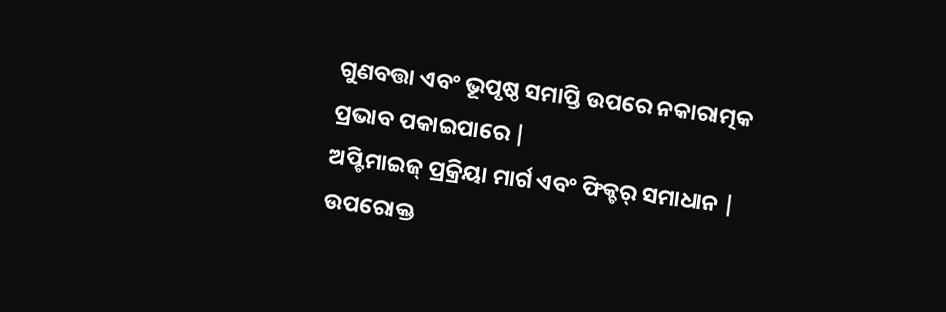ଗୁଣବତ୍ତା ଏବଂ ଭୂପୃଷ୍ଠ ସମାପ୍ତି ଉପରେ ନକାରାତ୍ମକ ପ୍ରଭାବ ପକାଇପାରେ |
ଅପ୍ଟିମାଇଜ୍ ପ୍ରକ୍ରିୟା ମାର୍ଗ ଏବଂ ଫିକ୍ଚର୍ ସମାଧାନ |
ଉପରୋକ୍ତ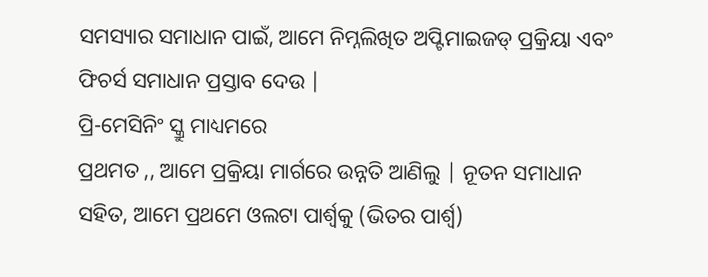ସମସ୍ୟାର ସମାଧାନ ପାଇଁ, ଆମେ ନିମ୍ନଲିଖିତ ଅପ୍ଟିମାଇଜଡ୍ ପ୍ରକ୍ରିୟା ଏବଂ ଫିଚର୍ସ ସମାଧାନ ପ୍ରସ୍ତାବ ଦେଉ |
ପ୍ରି-ମେସିନିଂ ସ୍କ୍ରୁ ମାଧ୍ୟମରେ
ପ୍ରଥମତ ,, ଆମେ ପ୍ରକ୍ରିୟା ମାର୍ଗରେ ଉନ୍ନତି ଆଣିଲୁ | ନୂତନ ସମାଧାନ ସହିତ, ଆମେ ପ୍ରଥମେ ଓଲଟା ପାର୍ଶ୍ୱକୁ (ଭିତର ପାର୍ଶ୍ୱ)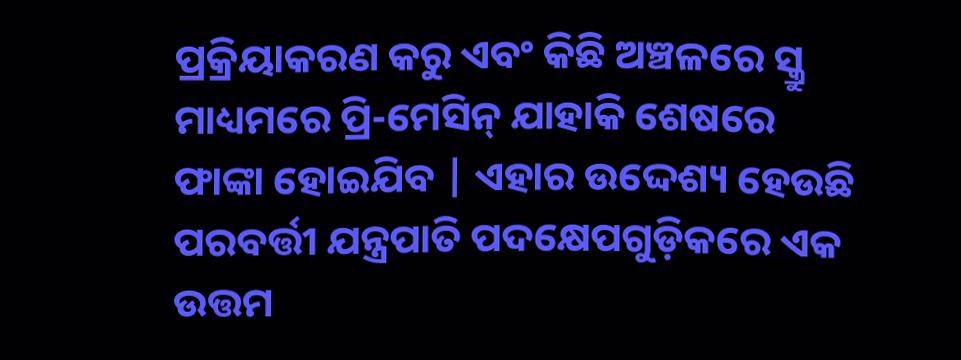ପ୍ରକ୍ରିୟାକରଣ କରୁ ଏବଂ କିଛି ଅଞ୍ଚଳରେ ସ୍କ୍ରୁ ମାଧ୍ୟମରେ ପ୍ରି-ମେସିନ୍ ଯାହାକି ଶେଷରେ ଫାଙ୍କା ହୋଇଯିବ | ଏହାର ଉଦ୍ଦେଶ୍ୟ ହେଉଛି ପରବର୍ତ୍ତୀ ଯନ୍ତ୍ରପାତି ପଦକ୍ଷେପଗୁଡ଼ିକରେ ଏକ ଉତ୍ତମ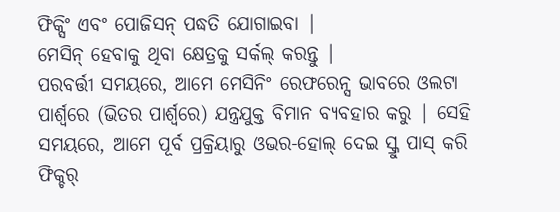ଫିକ୍ସିଂ ଏବଂ ପୋଜିସନ୍ ପଦ୍ଧତି ଯୋଗାଇବା |
ମେସିନ୍ ହେବାକୁ ଥିବା କ୍ଷେତ୍ରକୁ ସର୍କଲ୍ କରନ୍ତୁ |
ପରବର୍ତ୍ତୀ ସମୟରେ, ଆମେ ମେସିନିଂ ରେଫରେନ୍ସ ଭାବରେ ଓଲଟା ପାର୍ଶ୍ୱରେ (ଭିତର ପାର୍ଶ୍ୱରେ) ଯନ୍ତ୍ରଯୁକ୍ତ ବିମାନ ବ୍ୟବହାର କରୁ | ସେହି ସମୟରେ, ଆମେ ପୂର୍ବ ପ୍ରକ୍ରିୟାରୁ ଓଭର-ହୋଲ୍ ଦେଇ ସ୍କ୍ରୁ ପାସ୍ କରି ଫିକ୍ଚର୍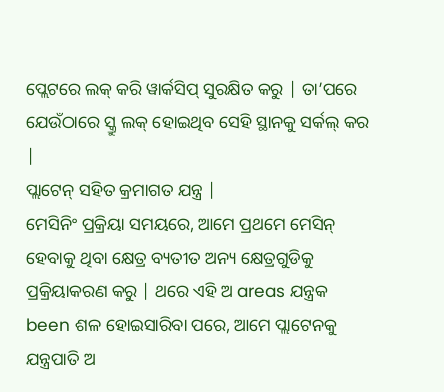ପ୍ଲେଟରେ ଲକ୍ କରି ୱାର୍କସିପ୍ ସୁରକ୍ଷିତ କରୁ | ତା’ପରେ ଯେଉଁଠାରେ ସ୍କ୍ରୁ ଲକ୍ ହୋଇଥିବ ସେହି ସ୍ଥାନକୁ ସର୍କଲ୍ କର |
ପ୍ଲାଟେନ୍ ସହିତ କ୍ରମାଗତ ଯନ୍ତ୍ର |
ମେସିନିଂ ପ୍ରକ୍ରିୟା ସମୟରେ, ଆମେ ପ୍ରଥମେ ମେସିନ୍ ହେବାକୁ ଥିବା କ୍ଷେତ୍ର ବ୍ୟତୀତ ଅନ୍ୟ କ୍ଷେତ୍ରଗୁଡିକୁ ପ୍ରକ୍ରିୟାକରଣ କରୁ | ଥରେ ଏହି ଅ areas ଯନ୍ତ୍ରକ been ଶଳ ହୋଇସାରିବା ପରେ, ଆମେ ପ୍ଲାଟେନକୁ ଯନ୍ତ୍ରପାତି ଅ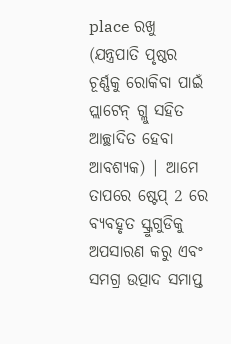place ରଖୁ (ଯନ୍ତ୍ରପାତି ପୃଷ୍ଠର ଚୂର୍ଣ୍ଣକୁ ରୋକିବା ପାଇଁ ପ୍ଲାଟେନ୍ ଗ୍ଲୁ ସହିତ ଆଚ୍ଛାଦିତ ହେବା ଆବଶ୍ୟକ) | ଆମେ ତାପରେ ଷ୍ଟେପ୍ 2 ରେ ବ୍ୟବହୃତ ସ୍କ୍ରୁଗୁଡିକୁ ଅପସାରଣ କରୁ ଏବଂ ସମଗ୍ର ଉତ୍ପାଦ ସମାପ୍ତ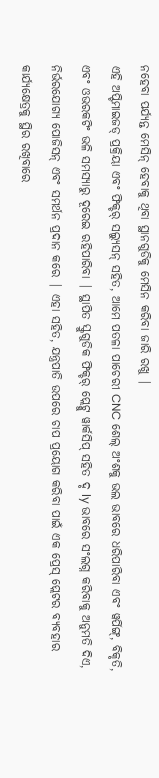ନହେବା ପର୍ଯ୍ୟନ୍ତ ମେସିନ୍ ହେବାକୁ ଥିବା ସ୍ଥାନଗୁଡିକୁ ମେସିନ କରିବା ଜାରି ରଖୁ |
ଏହି ଅପ୍ଟିମାଇଜଡ୍ ପ୍ରକ୍ରିୟା ଏବଂ ଫିକ୍ଚର୍ ସଲ୍ୟୁସନ୍ ସହିତ, ଆମେ ପତଳା ପାଚେରୀ CNC ଶେଲ୍ ଅଂଶକୁ ଭଲ ଭାବରେ ଧରିପାରିବା ଏବଂ ୱର୍ପିଙ୍ଗ୍, ବିକୃତି, ଏବଂ ଓଭରକଟିଂ ଭଳି ସମସ୍ୟାରୁ ଦୂରେଇ ରହିପାରିବା | ସ୍ଥାପିତ ସ୍କ୍ରୁଗୁଡିକ ଫିକ୍ଚର୍ ପ୍ଲେଟ୍କୁ ୱାର୍କସିପ୍ ସହିତ ଦୃ ly ଭାବରେ ସଂଲଗ୍ନ କରିବାକୁ ଅନୁମତି ଦିଏ, ନିର୍ଭରଯୋଗ୍ୟ ପୋଜିସନ୍ ଏବଂ ସମର୍ଥନ ପ୍ରଦାନ କରେ | ଏହା ସହିତ, ଯନ୍ତ୍ରପାତି ଉପରେ ଚାପ ପ୍ରୟୋଗ କରିବା ପାଇଁ ଏକ ପ୍ରେସ୍ ପ୍ଲେଟର ବ୍ୟବହାର କାର୍ଯ୍ୟକ୍ଷେତ୍ରକୁ ସ୍ଥିର ରଖିବାରେ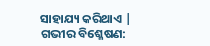ସାହାଯ୍ୟ କରିଥାଏ |
ଗଭୀର ବିଶ୍ଳେଷଣ: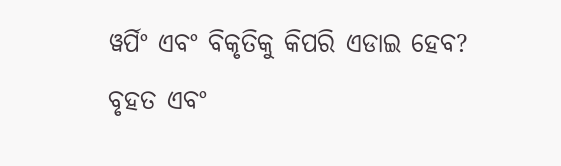ୱର୍ପିଂ ଏବଂ ବିକୃତିକୁ କିପରି ଏଡାଇ ହେବ?
ବୃହତ ଏବଂ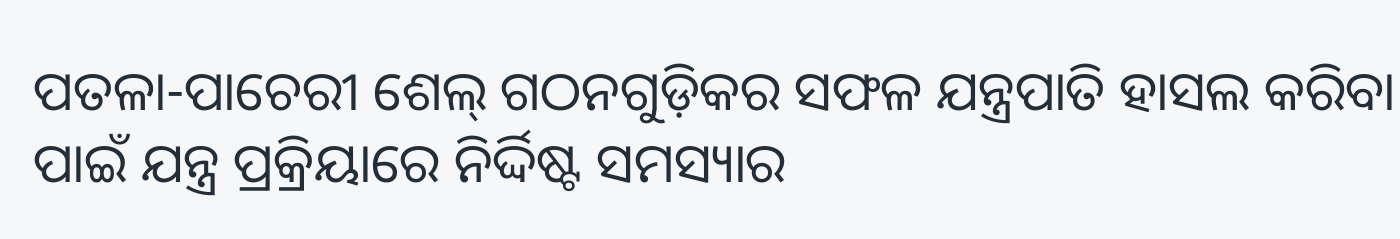ପତଳା-ପାଚେରୀ ଶେଲ୍ ଗଠନଗୁଡ଼ିକର ସଫଳ ଯନ୍ତ୍ରପାତି ହାସଲ କରିବା ପାଇଁ ଯନ୍ତ୍ର ପ୍ରକ୍ରିୟାରେ ନିର୍ଦ୍ଦିଷ୍ଟ ସମସ୍ୟାର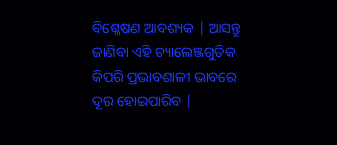ବିଶ୍ଳେଷଣ ଆବଶ୍ୟକ | ଆସନ୍ତୁ ଜାଣିବା ଏହି ଚ୍ୟାଲେଞ୍ଜଗୁଡିକ କିପରି ପ୍ରଭାବଶାଳୀ ଭାବରେ ଦୂର ହୋଇପାରିବ |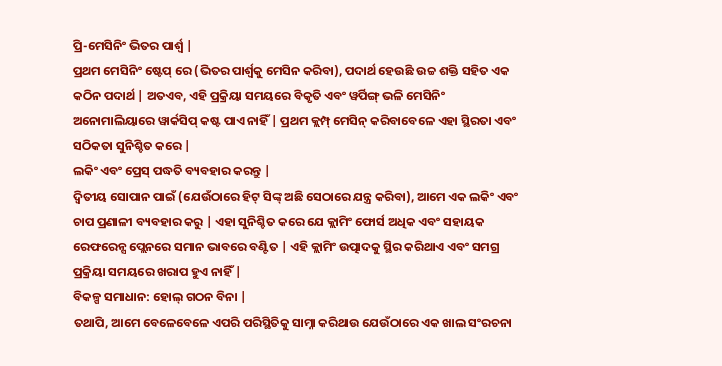ପ୍ରି-ମେସିନିଂ ଭିତର ପାର୍ଶ୍ୱ |
ପ୍ରଥମ ମେସିନିଂ ଷ୍ଟେପ୍ ରେ (ଭିତର ପାର୍ଶ୍ୱକୁ ମେସିନ କରିବା), ପଦାର୍ଥ ହେଉଛି ଉଚ୍ଚ ଶକ୍ତି ସହିତ ଏକ କଠିନ ପଦାର୍ଥ | ଅତଏବ, ଏହି ପ୍ରକ୍ରିୟା ସମୟରେ ବିକୃତି ଏବଂ ୱର୍ପିଙ୍ଗ୍ ଭଳି ମେସିନିଂ ଅନୋମାଲିୟାରେ ୱାର୍କସିପ୍ କଷ୍ଟ ପାଏ ନାହିଁ | ପ୍ରଥମ କ୍ଲମ୍ପ୍ ମେସିନ୍ କରିବାବେଳେ ଏହା ସ୍ଥିରତା ଏବଂ ସଠିକତା ସୁନିଶ୍ଚିତ କରେ |
ଲକିଂ ଏବଂ ପ୍ରେସ୍ ପଦ୍ଧତି ବ୍ୟବହାର କରନ୍ତୁ |
ଦ୍ୱିତୀୟ ସୋପାନ ପାଇଁ (ଯେଉଁଠାରେ ହିଟ୍ ସିଙ୍କ୍ ଅଛି ସେଠାରେ ଯନ୍ତ୍ର କରିବା), ଆମେ ଏକ ଲକିଂ ଏବଂ ଚାପ ପ୍ରଣାଳୀ ବ୍ୟବହାର କରୁ | ଏହା ସୁନିଶ୍ଚିତ କରେ ଯେ କ୍ଲାମିଂ ଫୋର୍ସ ଅଧିକ ଏବଂ ସହାୟକ ରେଫରେନ୍ସ ପ୍ଲେନରେ ସମାନ ଭାବରେ ବଣ୍ଟିତ | ଏହି କ୍ଲାମିଂ ଉତ୍ପାଦକୁ ସ୍ଥିର କରିଥାଏ ଏବଂ ସମଗ୍ର ପ୍ରକ୍ରିୟା ସମୟରେ ଖରାପ ହୁଏ ନାହିଁ |
ବିକଳ୍ପ ସମାଧାନ: ହୋଲ୍ ଗଠନ ବିନା |
ତଥାପି, ଆମେ ବେଳେବେଳେ ଏପରି ପରିସ୍ଥିତିକୁ ସାମ୍ନା କରିଥାଉ ଯେଉଁଠାରେ ଏକ ଖାଲ ସଂରଚନା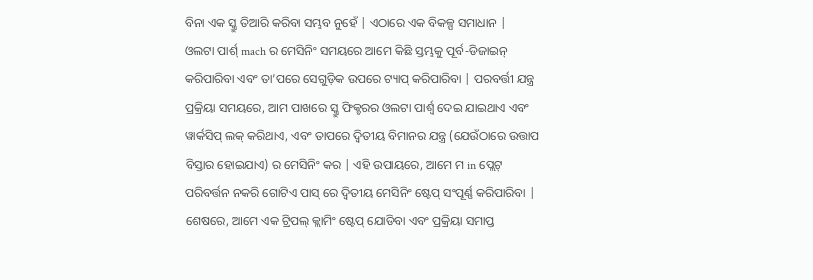ବିନା ଏକ ସ୍କ୍ରୁ ତିଆରି କରିବା ସମ୍ଭବ ନୁହେଁ | ଏଠାରେ ଏକ ବିକଳ୍ପ ସମାଧାନ |
ଓଲଟା ପାର୍ଶ୍ mach ର ମେସିନିଂ ସମୟରେ ଆମେ କିଛି ସ୍ତମ୍ଭକୁ ପୂର୍ବ-ଡିଜାଇନ୍ କରିପାରିବା ଏବଂ ତା’ପରେ ସେଗୁଡ଼ିକ ଉପରେ ଟ୍ୟାପ୍ କରିପାରିବା | ପରବର୍ତ୍ତୀ ଯନ୍ତ୍ର ପ୍ରକ୍ରିୟା ସମୟରେ, ଆମ ପାଖରେ ସ୍କ୍ରୁ ଫିକ୍ଚରର ଓଲଟା ପାର୍ଶ୍ୱ ଦେଇ ଯାଇଥାଏ ଏବଂ ୱାର୍କସିପ୍ ଲକ୍ କରିଥାଏ, ଏବଂ ତାପରେ ଦ୍ୱିତୀୟ ବିମାନର ଯନ୍ତ୍ର (ଯେଉଁଠାରେ ଉତ୍ତାପ ବିସ୍ତାର ହୋଇଯାଏ) ର ମେସିନିଂ କର | ଏହି ଉପାୟରେ, ଆମେ ମ in ପ୍ଲେଟ୍ ପରିବର୍ତ୍ତନ ନକରି ଗୋଟିଏ ପାସ୍ ରେ ଦ୍ୱିତୀୟ ମେସିନିଂ ଷ୍ଟେପ୍ ସଂପୂର୍ଣ୍ଣ କରିପାରିବା | ଶେଷରେ, ଆମେ ଏକ ଟ୍ରିପଲ୍ କ୍ଲାମିଂ ଷ୍ଟେପ୍ ଯୋଡିବା ଏବଂ ପ୍ରକ୍ରିୟା ସମାପ୍ତ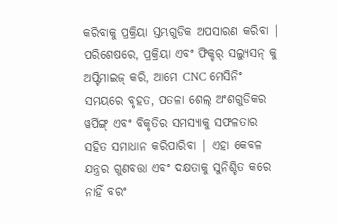କରିବାକୁ ପ୍ରକ୍ରିୟା ସ୍ତମ୍ଭଗୁଡିକ ଅପସାରଣ କରିବା |
ପରିଶେଷରେ, ପ୍ରକ୍ରିୟା ଏବଂ ଫିକ୍ଚର୍ ସଲ୍ୟୁସନ୍ କୁ ଅପ୍ଟିମାଇଜ୍ କରି, ଆମେ CNC ମେସିନିଂ ସମୟରେ ବୃହତ, ପତଳା ଶେଲ୍ ଅଂଶଗୁଡିକର ୱର୍ପିଙ୍ଗ୍ ଏବଂ ବିକୃତିର ସମସ୍ୟାକୁ ସଫଳତାର ସହିତ ସମାଧାନ କରିପାରିବା | ଏହା କେବଳ ଯନ୍ତ୍ରର ଗୁଣବତ୍ତା ଏବଂ ଦକ୍ଷତାକୁ ସୁନିଶ୍ଚିତ କରେ ନାହିଁ ବରଂ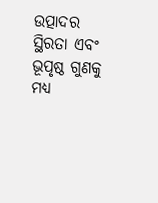ଉତ୍ପାଦର ସ୍ଥିରତା ଏବଂ ଭୂପୃଷ୍ଠ ଗୁଣକୁ ମଧ୍ୟ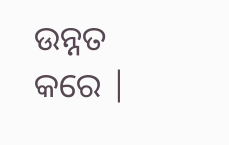ଉନ୍ନତ କରେ |